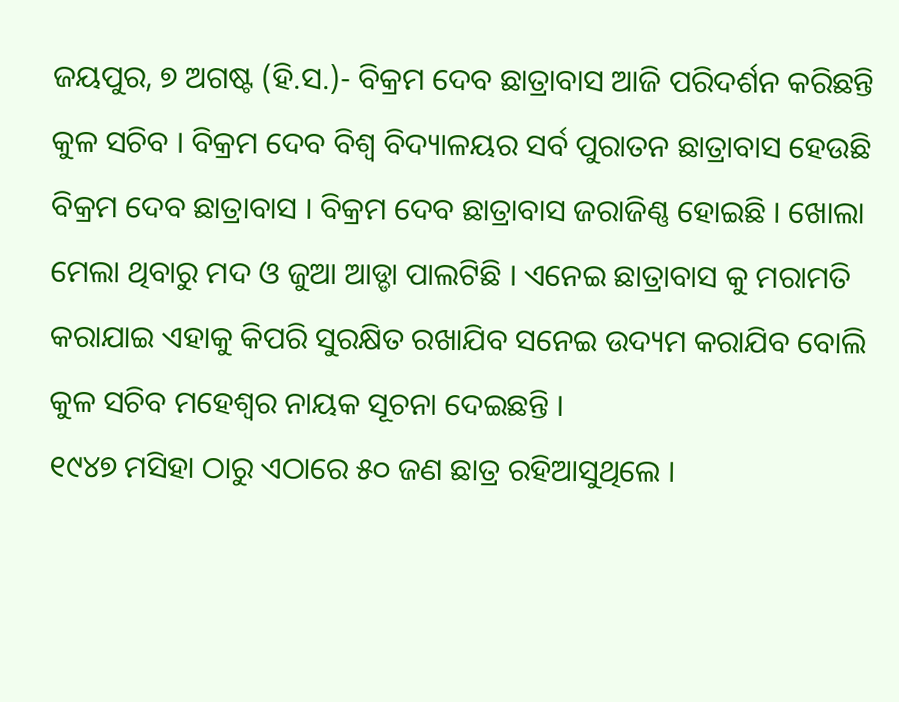ଜୟପୁର, ୭ ଅଗଷ୍ଟ (ହି.ସ.)- ବିକ୍ରମ ଦେବ ଛାତ୍ରାବାସ ଆଜି ପରିଦର୍ଶନ କରିଛନ୍ତି କୁଳ ସଚିବ । ବିକ୍ରମ ଦେବ ବିଶ୍ୱ ବିଦ୍ୟାଳୟର ସର୍ବ ପୁରାତନ ଛାତ୍ରାବାସ ହେଉଛି ବିକ୍ରମ ଦେବ ଛାତ୍ରାବାସ । ବିକ୍ରମ ଦେବ ଛାତ୍ରାବାସ ଜରାଜିଣ୍ଣ ହୋଇଛି । ଖୋଲା ମେଲା ଥିବାରୁ ମଦ ଓ ଜୁଆ ଆଡ୍ଡା ପାଲଟିଛି । ଏନେଇ ଛାତ୍ରାବାସ କୁ ମରାମତି କରାଯାଇ ଏହାକୁ କିପରି ସୁରକ୍ଷିତ ରଖାଯିବ ସନେଇ ଉଦ୍ୟମ କରାଯିବ ବୋଲି କୁଳ ସଚିବ ମହେଶ୍ୱର ନାୟକ ସୂଚନା ଦେଇଛନ୍ତି ।
୧୯୪୭ ମସିହା ଠାରୁ ଏଠାରେ ୫୦ ଜଣ ଛାତ୍ର ରହିଆସୁଥିଲେ ।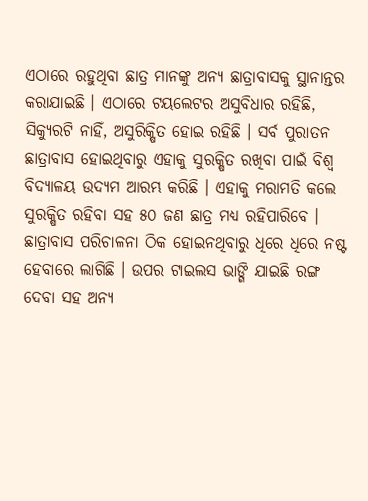ଏଠାରେ ରହୁଥିବା ଛାତ୍ର ମାନଙ୍କୁ ଅନ୍ୟ ଛାତ୍ରାବାସକୁ ସ୍ଥାନାନ୍ତର କରାଯାଇଛି । ଏଠାରେ ଟୟଲେଟର ଅସୁବିଧାର ରହିଛି, ସିକ୍ୟୁରଟି ନାହିଁ, ଅସୁରିକ୍ଷିତ ହୋଇ ରହିଛି । ସର୍ବ ପୁରାତନ ଛାତ୍ରାବାସ ହୋଇଥିବାରୁ ଏହାକୁ ସୁରକ୍ଷିତ ରଖିବା ପାଇଁ ବିଶ୍ୱ ବିଦ୍ୟାଳୟ ଉଦ୍ୟମ ଆରମ୍ଭ କରିଛି । ଏହାକୁ ମରାମତି କଲେ ସୁରକ୍ଷିତ ରହିବା ସହ ୫୦ ଜଣ ଛାତ୍ର ମଧ୍ୟ ରହିପାରିବେ । ଛାତ୍ରାବାସ ପରିଚାଳନା ଠିକ ହୋଇନଥିବାରୁ ଧିରେ ଧିରେ ନଷ୍ଟ ହେବାରେ ଲାଗିଛି । ଉପର ଟାଇଲସ ଭାଙ୍ଗି ଯାଇଛି ରଙ୍ଗ ଦେବା ସହ ଅନ୍ୟ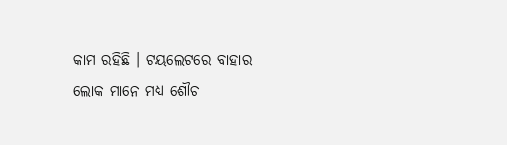କାମ ରହିଛି । ଟୟଲେଟରେ ବାହାର ଲୋକ ମାନେ ମଧ୍ୟ ଶୌଚ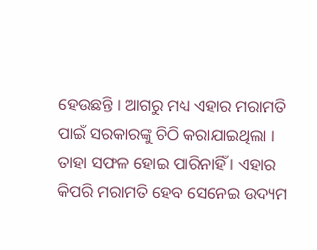ହେଉଛନ୍ତି । ଆଗରୁ ମଧ୍ୟ ଏହାର ମରାମତି ପାଇଁ ସରକାରଙ୍କୁ ଚିଠି କରାଯାଇଥିଲା । ତାହା ସଫଳ ହୋଇ ପାରିନାହିଁ । ଏହାର କିପରି ମରାମତି ହେବ ସେନେଇ ଉଦ୍ୟମ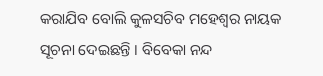କରାଯିବ ବୋଲି କୁଳସଚିବ ମହେଶ୍ୱର ନାୟକ ସୂଚନା ଦେଇଛନ୍ତି । ବିବେକା ନନ୍ଦ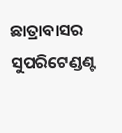ଛାତ୍ରାବାସର ସୁପରିଟେଣ୍ଡଣ୍ଟ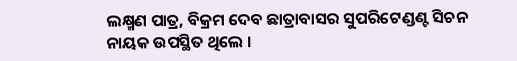ଲକ୍ଷ୍ମଣ ପାତ୍ର, ବିକ୍ରମ ଦେବ ଛାତ୍ରାବାସର ସୁପରିଟେଣ୍ଡଣ୍ଟ ସିଚନ ନାୟକ ଉପସ୍ଥିତ ଥିଲେ ।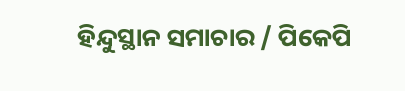ହିନ୍ଦୁସ୍ଥାନ ସମାଚାର / ପିକେପି